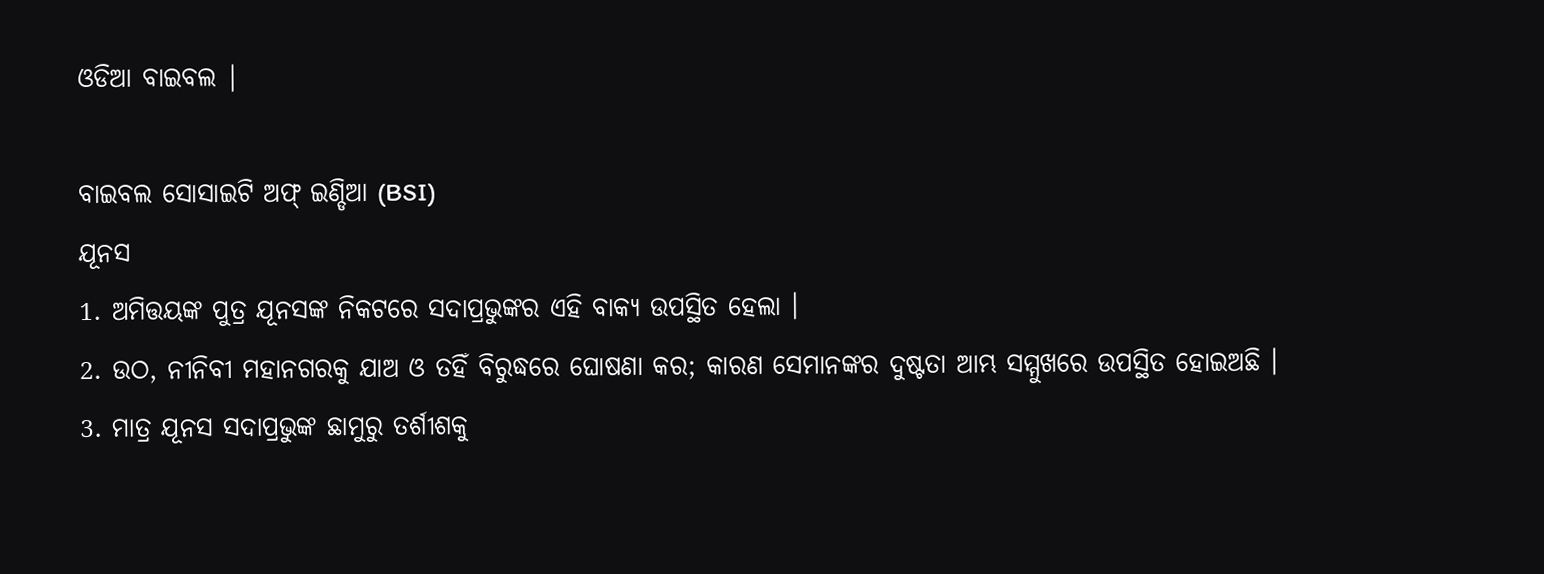ଓଡିଆ ବାଇବଲ |

ବାଇବଲ ସୋସାଇଟି ଅଫ୍ ଇଣ୍ଡିଆ (BSI)
ଯୂନସ
1. ଅମିତ୍ତୟଙ୍କ ପୁତ୍ର ଯୂନସଙ୍କ ନିକଟରେ ସଦାପ୍ରଭୁଙ୍କର ଏହି ବାକ୍ୟ ଉପସ୍ଥିତ ହେଲା ।
2. ଉଠ, ନୀନିବୀ ମହାନଗରକୁ ଯାଅ ଓ ତହିଁ ବିରୁଦ୍ଧରେ ଘୋଷଣା କର; କାରଣ ସେମାନଙ୍କର ଦୁଷ୍ଟତା ଆମ୍ଭ ସମ୍ମୁଖରେ ଉପସ୍ଥିତ ହୋଇଅଛି ।
3. ମାତ୍ର ଯୂନସ ସଦାପ୍ରଭୁଙ୍କ ଛାମୁରୁ ତର୍ଶୀଶକୁ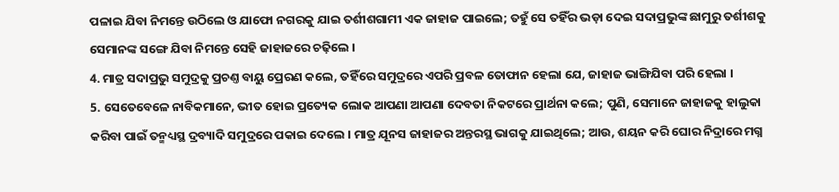ପଳାଇ ଯିବା ନିମନ୍ତେ ଉଠିଲେ ଓ ଯାଫୋ ନଗରକୁ ଯାଇ ତର୍ଶୀଶଗାମୀ ଏକ ଜାହାଜ ପାଇଲେ; ତହୁଁ ସେ ତହିଁର ଭଡ଼ା ଦେଇ ସଦାପ୍ରଭୁଙ୍କ ଛାମୁରୁ ତର୍ଶୀଶକୁ ସେମାନଙ୍କ ସଙ୍ଗେ ଯିବା ନିମନ୍ତେ ସେହି ଜାହାଜରେ ଚଢ଼ିଲେ ।
4. ମାତ୍ର ସଦାପ୍ରଭୁ ସମୁଦ୍ରକୁ ପ୍ରଚଣ୍ତ ବାୟୁ ପ୍ରେରଣ କଲେ, ତହିଁରେ ସମୁଦ୍ରରେ ଏପରି ପ୍ରବଳ ତୋଫାନ ହେଲା ଯେ, ଜାହାଜ ଭାଙ୍ଗିଯିବା ପରି ହେଲା ।
5. ସେତେବେଳେ ନାବିକମାନେ, ଭୀତ ହୋଇ ପ୍ରତ୍ୟେକ ଲୋକ ଆପଣା ଆପଣା ଦେବତା ନିକଟରେ ପ୍ରାର୍ଥନା କଲେ; ପୁଣି, ସେମାନେ ଜାହାଜକୁ ହାଲୁକା କରିବା ପାଇଁ ତନ୍ମଧ୍ୟସ୍ଥ ଦ୍ରବ୍ୟାଦି ସମୁଦ୍ରରେ ପକାଇ ଦେଲେ । ମାତ୍ର ଯୂନସ ଜାହାଜର ଅନ୍ତରସ୍ଥ ଭାଗକୁ ଯାଇଥିଲେ; ଆଉ, ଶୟନ କରି ଘୋର ନିଦ୍ରାରେ ମଗ୍ନ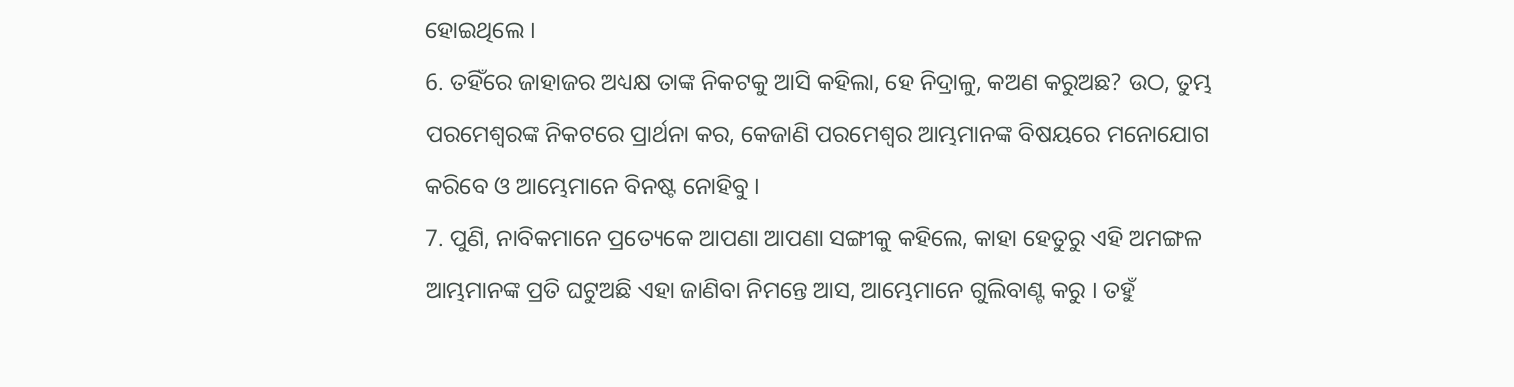ହୋଇଥିଲେ ।
6. ତହିଁରେ ଜାହାଜର ଅଧ୍ୟକ୍ଷ ତାଙ୍କ ନିକଟକୁ ଆସି କହିଲା, ହେ ନିଦ୍ରାଳୁ, କଅଣ କରୁଅଛ? ଉଠ, ତୁମ୍ଭ ପରମେଶ୍ଵରଙ୍କ ନିକଟରେ ପ୍ରାର୍ଥନା କର, କେଜାଣି ପରମେଶ୍ଵର ଆମ୍ଭମାନଙ୍କ ବିଷୟରେ ମନୋଯୋଗ କରିବେ ଓ ଆମ୍ଭେମାନେ ବିନଷ୍ଟ ନୋହିବୁ ।
7. ପୁଣି, ନାବିକମାନେ ପ୍ରତ୍ୟେକେ ଆପଣା ଆପଣା ସଙ୍ଗୀକୁ କହିଲେ, କାହା ହେତୁରୁ ଏହି ଅମଙ୍ଗଳ ଆମ୍ଭମାନଙ୍କ ପ୍ରତି ଘଟୁଅଛି ଏହା ଜାଣିବା ନିମନ୍ତେ ଆସ, ଆମ୍ଭେମାନେ ଗୁଲିବାଣ୍ଟ କରୁ । ତହୁଁ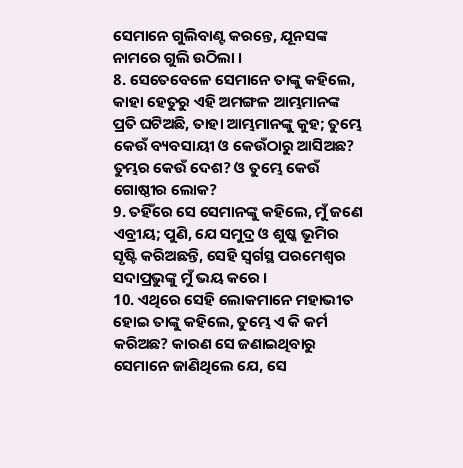ସେମାନେ ଗୁଲିବାଣ୍ଟ କରନ୍ତେ, ଯୂନସଙ୍କ ନାମରେ ଗୁଲି ଉଠିଲା ।
8. ସେତେବେଳେ ସେମାନେ ତାଙ୍କୁ କହିଲେ, କାହା ହେତୁରୁ ଏହି ଅମଙ୍ଗଳ ଆମ୍ଭମାନଙ୍କ ପ୍ରତି ଘଟିଅଛି, ତାହା ଆମ୍ଭମାନଙ୍କୁ କୁହ; ତୁମ୍ଭେ କେଉଁ ବ୍ୟବସାୟୀ ଓ କେଉଁଠାରୁ ଆସିଅଛ? ତୁମ୍ଭର କେଉଁ ଦେଶ? ଓ ତୁମ୍ଭେ କେଉଁ ଗୋଷ୍ଠୀର ଲୋକ?
9. ତହିଁରେ ସେ ସେମାନଙ୍କୁ କହିଲେ, ମୁଁ ଜଣେ ଏବ୍ରୀୟ; ପୁଣି, ଯେ ସମୁଦ୍ର ଓ ଶୁଷ୍କ ଭୂମିର ସୃଷ୍ଟି କରିଅଛନ୍ତି, ସେହି ସ୍ଵର୍ଗସ୍ଥ ପରମେଶ୍ଵର ସଦାପ୍ରଭୁଙ୍କୁ ମୁଁ ଭୟ କରେ ।
10. ଏଥିରେ ସେହି ଲୋକମାନେ ମହାଭୀତ ହୋଇ ତାଙ୍କୁ କହିଲେ, ତୁମ୍ଭେ ଏ କି କର୍ମ କରିଅଛ? କାରଣ ସେ ଜଣାଇଥିବାରୁ ସେମାନେ ଜାଣିଥିଲେ ଯେ, ସେ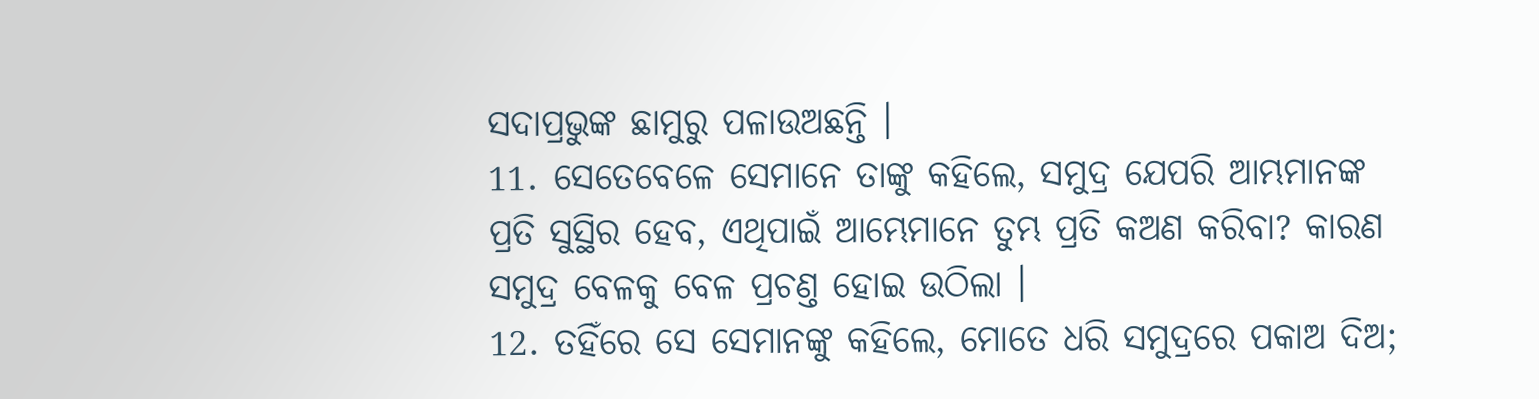ସଦାପ୍ରଭୁଙ୍କ ଛାମୁରୁ ପଳାଉଅଛନ୍ତି ।
11. ସେତେବେଳେ ସେମାନେ ତାଙ୍କୁ କହିଲେ, ସମୁଦ୍ର ଯେପରି ଆମ୍ଭମାନଙ୍କ ପ୍ରତି ସୁସ୍ଥିର ହେବ, ଏଥିପାଇଁ ଆମ୍ଭେମାନେ ତୁମ୍ଭ ପ୍ରତି କଅଣ କରିବା? କାରଣ ସମୁଦ୍ର ବେଳକୁ ବେଳ ପ୍ରଚଣ୍ତ ହୋଇ ଉଠିଲା ।
12. ତହିଁରେ ସେ ସେମାନଙ୍କୁ କହିଲେ, ମୋତେ ଧରି ସମୁଦ୍ରରେ ପକାଅ ଦିଅ;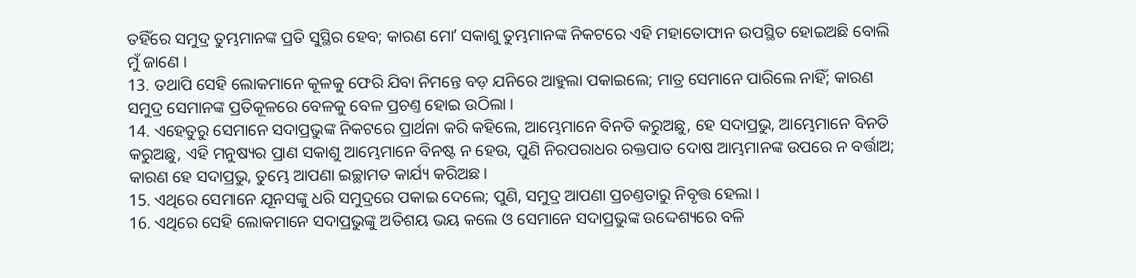ତହିଁରେ ସମୁଦ୍ର ତୁମ୍ଭମାନଙ୍କ ପ୍ରତି ସୁସ୍ଥିର ହେବ; କାରଣ ମୋʼ ସକାଶୁ ତୁମ୍ଭମାନଙ୍କ ନିକଟରେ ଏହି ମହାତୋଫାନ ଉପସ୍ଥିତ ହୋଇଅଛି ବୋଲି ମୁଁ ଜାଣେ ।
13. ତଥାପି ସେହି ଲୋକମାନେ କୂଳକୁ ଫେରି ଯିବା ନିମନ୍ତେ ବଡ଼ ଯନିରେ ଆହୁଲା ପକାଇଲେ; ମାତ୍ର ସେମାନେ ପାରିଲେ ନାହିଁ; କାରଣ ସମୁଦ୍ର ସେମାନଙ୍କ ପ୍ରତିକୂଳରେ ବେଳକୁ ବେଳ ପ୍ରଚଣ୍ତ ହୋଇ ଉଠିଲା ।
14. ଏହେତୁରୁ ସେମାନେ ସଦାପ୍ରଭୁଙ୍କ ନିକଟରେ ପ୍ରାର୍ଥନା କରି କହିଲେ, ଆମ୍ଭେମାନେ ବିନତି କରୁଅଛୁ, ହେ ସଦାପ୍ରଭୁ, ଆମ୍ଭେମାନେ ବିନତି କରୁଅଛୁ, ଏହି ମନୁଷ୍ୟର ପ୍ରାଣ ସକାଶୁ ଆମ୍ଭେମାନେ ବିନଷ୍ଟ ନ ହେଉ, ପୁଣି ନିରପରାଧର ରକ୍ତପାତ ଦୋଷ ଆମ୍ଭମାନଙ୍କ ଉପରେ ନ ବର୍ତ୍ତାଅ; କାରଣ ହେ ସଦାପ୍ରଭୁ, ତୁମ୍ଭେ ଆପଣା ଇଚ୍ଛାମତ କାର୍ଯ୍ୟ କରିଅଛ ।
15. ଏଥିରେ ସେମାନେ ଯୂନସଙ୍କୁ ଧରି ସମୁଦ୍ରରେ ପକାଇ ଦେଲେ; ପୁଣି, ସମୁଦ୍ର ଆପଣା ପ୍ରଚଣ୍ତତାରୁ ନିବୃତ୍ତ ହେଲା ।
16. ଏଥିରେ ସେହି ଲୋକମାନେ ସଦାପ୍ରଭୁଙ୍କୁ ଅତିଶୟ ଭୟ କଲେ ଓ ସେମାନେ ସଦାପ୍ରଭୁଙ୍କ ଉଦ୍ଦେଶ୍ୟରେ ବଳି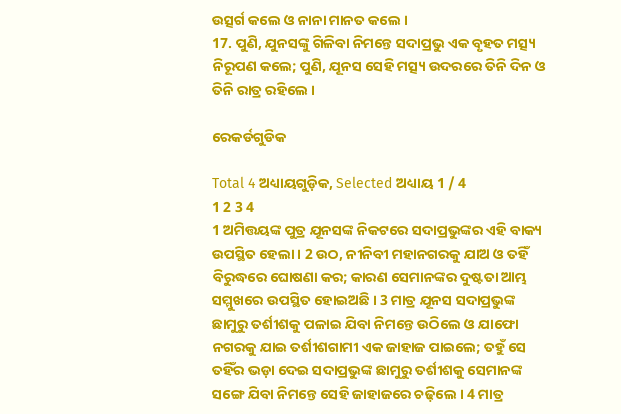ଉତ୍ସର୍ଗ କଲେ ଓ ନାନା ମାନତ କଲେ ।
17. ପୁଣି, ଯୁନସଙ୍କୁ ଗିଳିବା ନିମନ୍ତେ ସଦାପ୍ରଭୁ ଏକ ବୃହତ ମତ୍ସ୍ୟ ନିରୂପଣ କଲେ; ପୁଣି, ଯୂନସ ସେହି ମତ୍ସ୍ୟ ଉଦରରେ ତିନି ଦିନ ଓ ତିନି ରାତ୍ର ରହିଲେ ।

ରେକର୍ଡଗୁଡିକ

Total 4 ଅଧ୍ୟାୟଗୁଡ଼ିକ, Selected ଅଧ୍ୟାୟ 1 / 4
1 2 3 4
1 ଅମିତ୍ତୟଙ୍କ ପୁତ୍ର ଯୂନସଙ୍କ ନିକଟରେ ସଦାପ୍ରଭୁଙ୍କର ଏହି ବାକ୍ୟ ଉପସ୍ଥିତ ହେଲା । 2 ଉଠ, ନୀନିବୀ ମହାନଗରକୁ ଯାଅ ଓ ତହିଁ ବିରୁଦ୍ଧରେ ଘୋଷଣା କର; କାରଣ ସେମାନଙ୍କର ଦୁଷ୍ଟତା ଆମ୍ଭ ସମ୍ମୁଖରେ ଉପସ୍ଥିତ ହୋଇଅଛି । 3 ମାତ୍ର ଯୂନସ ସଦାପ୍ରଭୁଙ୍କ ଛାମୁରୁ ତର୍ଶୀଶକୁ ପଳାଇ ଯିବା ନିମନ୍ତେ ଉଠିଲେ ଓ ଯାଫୋ ନଗରକୁ ଯାଇ ତର୍ଶୀଶଗାମୀ ଏକ ଜାହାଜ ପାଇଲେ; ତହୁଁ ସେ ତହିଁର ଭଡ଼ା ଦେଇ ସଦାପ୍ରଭୁଙ୍କ ଛାମୁରୁ ତର୍ଶୀଶକୁ ସେମାନଙ୍କ ସଙ୍ଗେ ଯିବା ନିମନ୍ତେ ସେହି ଜାହାଜରେ ଚଢ଼ିଲେ । 4 ମାତ୍ର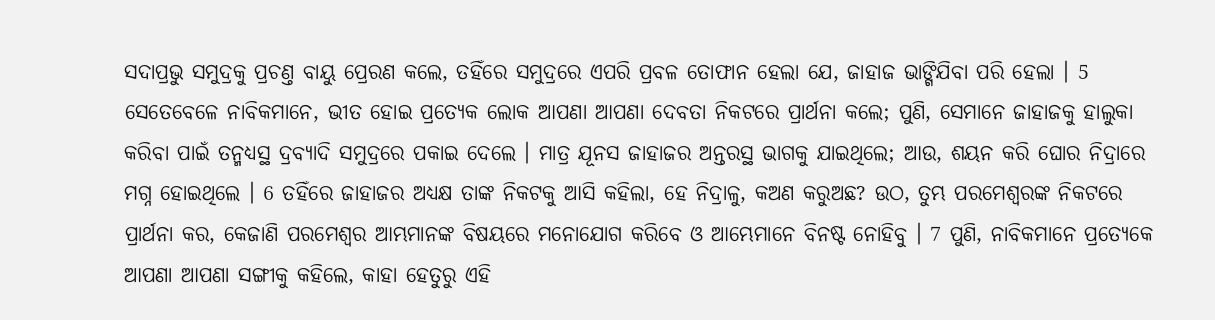ସଦାପ୍ରଭୁ ସମୁଦ୍ରକୁ ପ୍ରଚଣ୍ତ ବାୟୁ ପ୍ରେରଣ କଲେ, ତହିଁରେ ସମୁଦ୍ରରେ ଏପରି ପ୍ରବଳ ତୋଫାନ ହେଲା ଯେ, ଜାହାଜ ଭାଙ୍ଗିଯିବା ପରି ହେଲା । 5 ସେତେବେଳେ ନାବିକମାନେ, ଭୀତ ହୋଇ ପ୍ରତ୍ୟେକ ଲୋକ ଆପଣା ଆପଣା ଦେବତା ନିକଟରେ ପ୍ରାର୍ଥନା କଲେ; ପୁଣି, ସେମାନେ ଜାହାଜକୁ ହାଲୁକା କରିବା ପାଇଁ ତନ୍ମଧ୍ୟସ୍ଥ ଦ୍ରବ୍ୟାଦି ସମୁଦ୍ରରେ ପକାଇ ଦେଲେ । ମାତ୍ର ଯୂନସ ଜାହାଜର ଅନ୍ତରସ୍ଥ ଭାଗକୁ ଯାଇଥିଲେ; ଆଉ, ଶୟନ କରି ଘୋର ନିଦ୍ରାରେ ମଗ୍ନ ହୋଇଥିଲେ । 6 ତହିଁରେ ଜାହାଜର ଅଧ୍ୟକ୍ଷ ତାଙ୍କ ନିକଟକୁ ଆସି କହିଲା, ହେ ନିଦ୍ରାଳୁ, କଅଣ କରୁଅଛ? ଉଠ, ତୁମ୍ଭ ପରମେଶ୍ଵରଙ୍କ ନିକଟରେ ପ୍ରାର୍ଥନା କର, କେଜାଣି ପରମେଶ୍ଵର ଆମ୍ଭମାନଙ୍କ ବିଷୟରେ ମନୋଯୋଗ କରିବେ ଓ ଆମ୍ଭେମାନେ ବିନଷ୍ଟ ନୋହିବୁ । 7 ପୁଣି, ନାବିକମାନେ ପ୍ରତ୍ୟେକେ ଆପଣା ଆପଣା ସଙ୍ଗୀକୁ କହିଲେ, କାହା ହେତୁରୁ ଏହି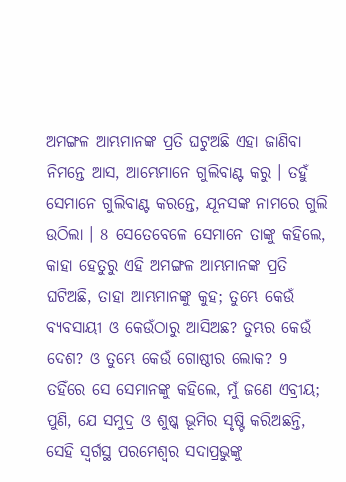ଅମଙ୍ଗଳ ଆମ୍ଭମାନଙ୍କ ପ୍ରତି ଘଟୁଅଛି ଏହା ଜାଣିବା ନିମନ୍ତେ ଆସ, ଆମ୍ଭେମାନେ ଗୁଲିବାଣ୍ଟ କରୁ । ତହୁଁ ସେମାନେ ଗୁଲିବାଣ୍ଟ କରନ୍ତେ, ଯୂନସଙ୍କ ନାମରେ ଗୁଲି ଉଠିଲା । 8 ସେତେବେଳେ ସେମାନେ ତାଙ୍କୁ କହିଲେ, କାହା ହେତୁରୁ ଏହି ଅମଙ୍ଗଳ ଆମ୍ଭମାନଙ୍କ ପ୍ରତି ଘଟିଅଛି, ତାହା ଆମ୍ଭମାନଙ୍କୁ କୁହ; ତୁମ୍ଭେ କେଉଁ ବ୍ୟବସାୟୀ ଓ କେଉଁଠାରୁ ଆସିଅଛ? ତୁମ୍ଭର କେଉଁ ଦେଶ? ଓ ତୁମ୍ଭେ କେଉଁ ଗୋଷ୍ଠୀର ଲୋକ? 9 ତହିଁରେ ସେ ସେମାନଙ୍କୁ କହିଲେ, ମୁଁ ଜଣେ ଏବ୍ରୀୟ; ପୁଣି, ଯେ ସମୁଦ୍ର ଓ ଶୁଷ୍କ ଭୂମିର ସୃଷ୍ଟି କରିଅଛନ୍ତି, ସେହି ସ୍ଵର୍ଗସ୍ଥ ପରମେଶ୍ଵର ସଦାପ୍ରଭୁଙ୍କୁ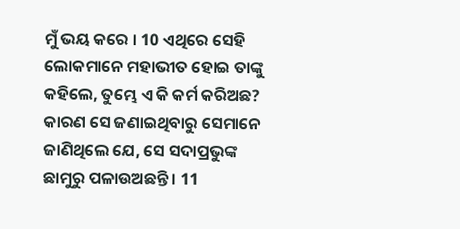ମୁଁ ଭୟ କରେ । 10 ଏଥିରେ ସେହି ଲୋକମାନେ ମହାଭୀତ ହୋଇ ତାଙ୍କୁ କହିଲେ, ତୁମ୍ଭେ ଏ କି କର୍ମ କରିଅଛ? କାରଣ ସେ ଜଣାଇଥିବାରୁ ସେମାନେ ଜାଣିଥିଲେ ଯେ, ସେ ସଦାପ୍ରଭୁଙ୍କ ଛାମୁରୁ ପଳାଉଅଛନ୍ତି । 11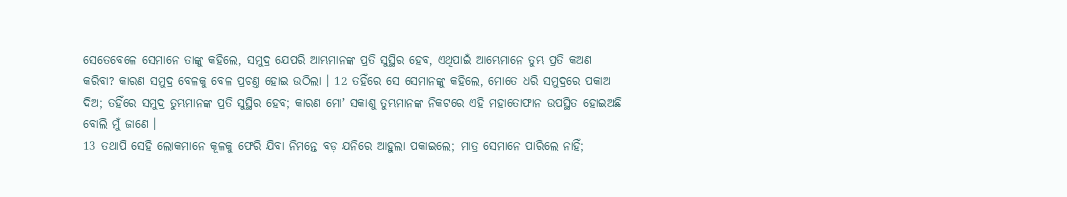ସେତେବେଳେ ସେମାନେ ତାଙ୍କୁ କହିଲେ, ସମୁଦ୍ର ଯେପରି ଆମ୍ଭମାନଙ୍କ ପ୍ରତି ସୁସ୍ଥିର ହେବ, ଏଥିପାଇଁ ଆମ୍ଭେମାନେ ତୁମ୍ଭ ପ୍ରତି କଅଣ କରିବା? କାରଣ ସମୁଦ୍ର ବେଳକୁ ବେଳ ପ୍ରଚଣ୍ତ ହୋଇ ଉଠିଲା । 12 ତହିଁରେ ସେ ସେମାନଙ୍କୁ କହିଲେ, ମୋତେ ଧରି ସମୁଦ୍ରରେ ପକାଅ ଦିଅ; ତହିଁରେ ସମୁଦ୍ର ତୁମ୍ଭମାନଙ୍କ ପ୍ରତି ସୁସ୍ଥିର ହେବ; କାରଣ ମୋʼ ସକାଶୁ ତୁମ୍ଭମାନଙ୍କ ନିକଟରେ ଏହି ମହାତୋଫାନ ଉପସ୍ଥିତ ହୋଇଅଛି ବୋଲି ମୁଁ ଜାଣେ ।
13 ତଥାପି ସେହି ଲୋକମାନେ କୂଳକୁ ଫେରି ଯିବା ନିମନ୍ତେ ବଡ଼ ଯନିରେ ଆହୁଲା ପକାଇଲେ; ମାତ୍ର ସେମାନେ ପାରିଲେ ନାହିଁ;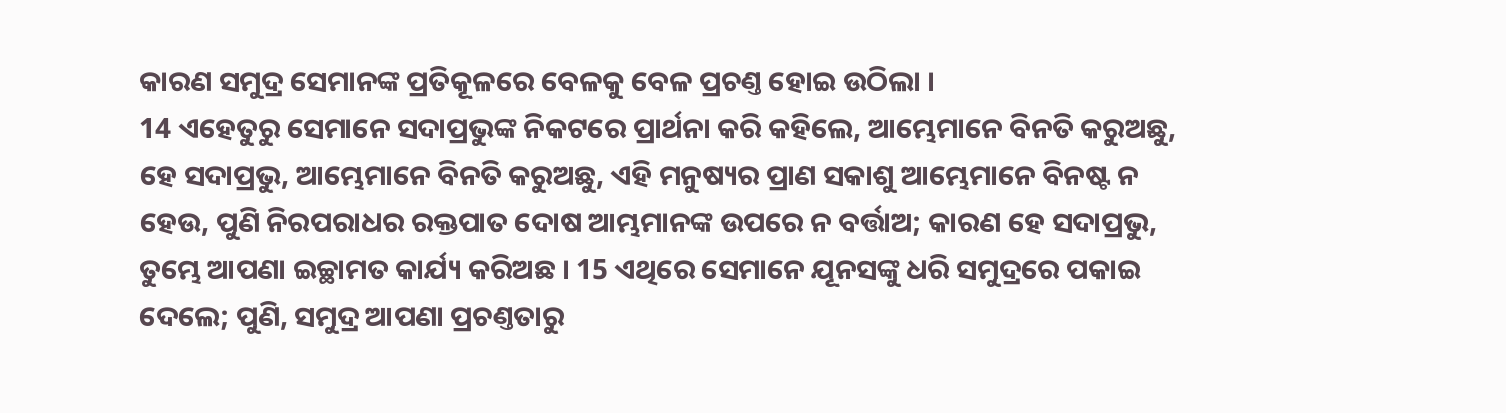କାରଣ ସମୁଦ୍ର ସେମାନଙ୍କ ପ୍ରତିକୂଳରେ ବେଳକୁ ବେଳ ପ୍ରଚଣ୍ତ ହୋଇ ଉଠିଲା ।
14 ଏହେତୁରୁ ସେମାନେ ସଦାପ୍ରଭୁଙ୍କ ନିକଟରେ ପ୍ରାର୍ଥନା କରି କହିଲେ, ଆମ୍ଭେମାନେ ବିନତି କରୁଅଛୁ, ହେ ସଦାପ୍ରଭୁ, ଆମ୍ଭେମାନେ ବିନତି କରୁଅଛୁ, ଏହି ମନୁଷ୍ୟର ପ୍ରାଣ ସକାଶୁ ଆମ୍ଭେମାନେ ବିନଷ୍ଟ ନ ହେଉ, ପୁଣି ନିରପରାଧର ରକ୍ତପାତ ଦୋଷ ଆମ୍ଭମାନଙ୍କ ଉପରେ ନ ବର୍ତ୍ତାଅ; କାରଣ ହେ ସଦାପ୍ରଭୁ, ତୁମ୍ଭେ ଆପଣା ଇଚ୍ଛାମତ କାର୍ଯ୍ୟ କରିଅଛ । 15 ଏଥିରେ ସେମାନେ ଯୂନସଙ୍କୁ ଧରି ସମୁଦ୍ରରେ ପକାଇ ଦେଲେ; ପୁଣି, ସମୁଦ୍ର ଆପଣା ପ୍ରଚଣ୍ତତାରୁ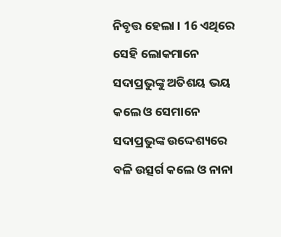ନିବୃତ୍ତ ହେଲା । 16 ଏଥିରେ ସେହି ଲୋକମାନେ ସଦାପ୍ରଭୁଙ୍କୁ ଅତିଶୟ ଭୟ କଲେ ଓ ସେମାନେ ସଦାପ୍ରଭୁଙ୍କ ଉଦ୍ଦେଶ୍ୟରେ ବଳି ଉତ୍ସର୍ଗ କଲେ ଓ ନାନା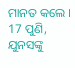ମାନତ କଲେ । 17 ପୁଣି, ଯୁନସଙ୍କୁ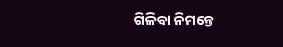ଗିଳିବା ନିମନ୍ତେ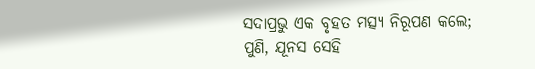ସଦାପ୍ରଭୁ ଏକ ବୃହତ ମତ୍ସ୍ୟ ନିରୂପଣ କଲେ; ପୁଣି, ଯୂନସ ସେହି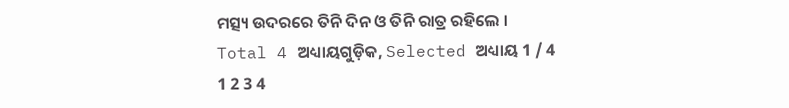ମତ୍ସ୍ୟ ଉଦରରେ ତିନି ଦିନ ଓ ତିନି ରାତ୍ର ରହିଲେ ।
Total 4 ଅଧ୍ୟାୟଗୁଡ଼ିକ, Selected ଅଧ୍ୟାୟ 1 / 4
1 2 3 4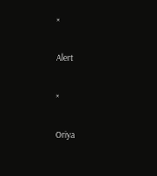×

Alert

×

Oriya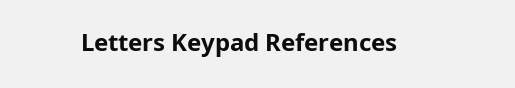Letters Keypad References